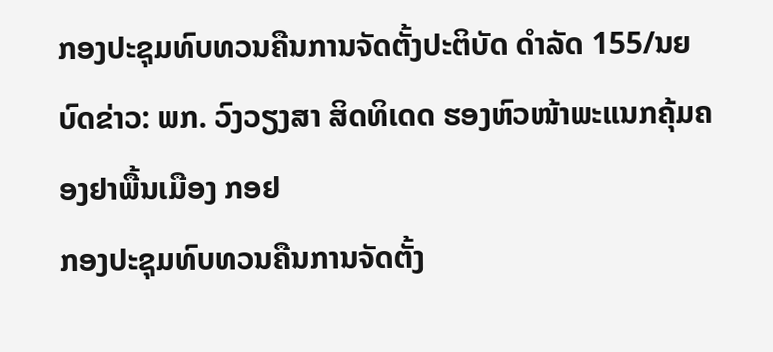ກອງປະຊຸມທົບທວນຄືນການຈັດຕັ້ງປະຕິບັດ ດຳລັດ 155/ນຍ
ບົດຂ່າວ: ພກ. ວົງວຽງສາ ສິດທິເດດ ຮອງຫົວໜ້າພະແນກຄຸ້ມຄອງຢາພື້ນເມືອງ ກອຢ
ກອງປະຊຸມທົບທວນຄືນການຈັດຕັ້ງ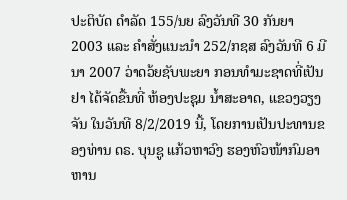ປະຕິບັດ ດຳລັດ 155/ນຍ ລົງວັນທີ 30 ກັນຍາ 2003 ແລະ ຄຳສັ່ງແນະນຳ 252/ກຊສ ລົງວັນທີ 6 ມີນາ 2007 ວ່າດວ້ຍຊັບພະຍາ ກອນທຳມະຊາດທີ່ເປັນຢາ ໄດ້ຈັດຂື້ນທີ່ ຫ້ອງປະຊຸມ ນ້ຳສະອາດ, ແຂວງວຽງຈັນ ໃນວັນທີ 8/2/2019 ນີ້, ໂດຍການເປັນປະທານຂອງທ່ານ ດຣ. ບຸນຊູ ແກ້ວຫາວົງ ຮອງຫົວໜ້າກົມອາຫານ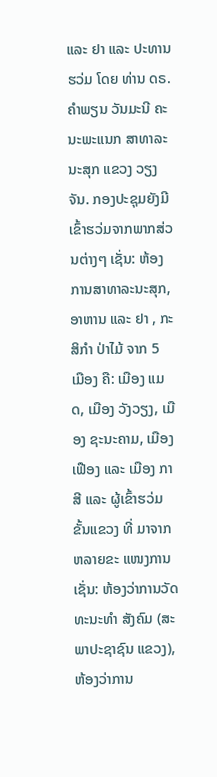ແລະ ຢາ ແລະ ປະທານຮວ່ມ ໂດຍ ທ່ານ ດຣ. ຄຳພຽນ ວັນມະນີ ຄະນະພະແນກ ສາທາລະນະສຸກ ແຂວງ ວຽງຈັນ. ກອງປະຊຸມຍັງມີເຂົ້າຮວ່ມຈາກພາກສ່ວນຕ່າງໆ ເຊັ່ນ: ຫ້ອງການສາທາລະນະສຸກ, ອາຫານ ແລະ ຢາ , ກະສິກຳ ປ່າໄມ້ ຈາກ 5 ເມືອງ ຄື: ເມືອງ ແມດ, ເມືອງ ວັງວຽງ, ເມືອງ ຊະນະຄາມ, ເມືອງ ເຟືອງ ແລະ ເມືອງ ກາສີ ແລະ ຜູ້ເຂົ້າຮວ່ມຂັ້ນແຂວງ ທີ່ ມາຈາກຫລາຍຂະ ແໜງການເຊັ່ນ: ຫ້ອງວ່າການວັດທະນະທໍາ ສັງຄົມ (ສະພາປະຊາຊົນ ແຂວງ), ຫ້ອງວ່າການ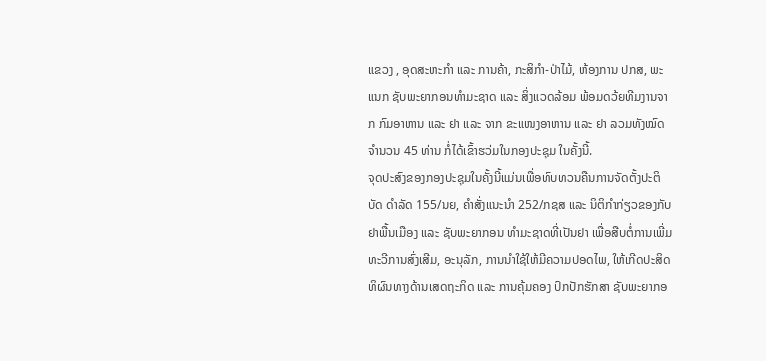ແຂວງ , ອຸດສະຫະກຳ ແລະ ການຄ້າ, ກະສິກຳ-ປ່າໄມ້, ຫ້ອງການ ປກສ, ພະແນກ ຊັບພະຍາກອນທຳມະຊາດ ແລະ ສິ່ງແວດລ້ອມ ພ້ອມດວ້ຍທີມງານຈາກ ກົມອາຫານ ແລະ ຢາ ແລະ ຈາກ ຂະແໜງອາຫານ ແລະ ຢາ ລວມທັງໝົດ ຈຳນວນ 45 ທ່ານ ກໍ່ໄດ້ເຂົ້າຮວ່ມໃນກອງປະຊຸມ ໃນຄັ້ງນີ້.
ຈຸດປະສົງຂອງກອງປະຊຸມໃນຄັ້ງນີ້ແມ່ນເພື່ອທົບທວນຄືນການຈັດຕັ້ງປະຕິບັດ ດຳລັດ 155/ນຍ, ຄໍາສັ່ງແນະນໍາ 252/ກຊສ ແລະ ນິຕິກໍາກ່ຽວຂອງກັບຢາພື້ນເມືອງ ແລະ ຊັບພະຍາກອນ ທໍາມະຊາດທີ່ເປັນຢາ ເພື່ອສືບຕໍ່ການເພີ່ມທະວີການສົ່ງເສີມ, ອະນຸລັກ, ການນໍາໃຊ້ໃຫ້ມີຄວາມປອດໄພ, ໃຫ້ເກີດປະສິດທິຜົນທາງດ້ານເສດຖະກິດ ແລະ ການຄຸ້ມຄອງ ປົກປັກຮັກສາ ຊັບພະຍາກອ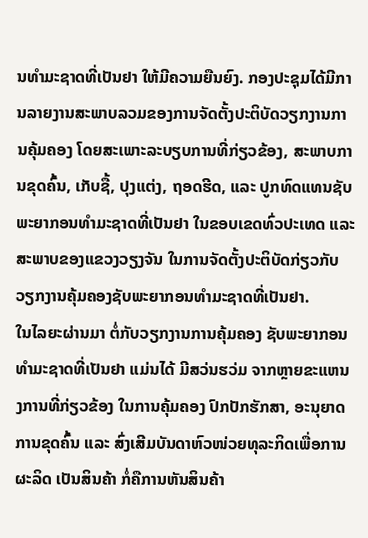ນທໍາມະຊາດທີ່ເປັນຢາ ໃຫ້ມີຄວາມຍືນຍົງ. ກອງປະຊຸມໄດ້ມີການລາຍງານສະພາບລວມຂອງການຈັດຕັ້ງປະຕິບັດວຽກງານການຄຸ້ມຄອງ ໂດຍສະເພາະລະບຽບການທີ່ກ່ຽວຂ້ອງ, ສະພາບການຂຸດຄົ້ນ, ເກັບຊື້, ປຸງແຕ່ງ, ຖອດຮີດ, ແລະ ປູກທົດແທນຊັບພະຍາກອນທໍາມະຊາດທີ່ເປັນຢາ ໃນຂອບເຂດທົ່ວປະເທດ ແລະ ສະພາບຂອງແຂວງວຽງຈັນ ໃນການຈັດຕັ້ງປະຕິບັດກ່ຽວກັບວຽກງານຄຸ້ມຄອງຊັບພະຍາກອນທຳມະຊາດທີ່ເປັນຢາ.
ໃນໄລຍະຜ່ານມາ ຕໍ່ກັບວຽກງານການຄຸ້ມຄອງ ຊັບພະຍາກອນທຳມະຊາດທີ່ເປັນຢາ ແມ່ນໄດ້ ມີສວ່ນຮວ່ມ ຈາກຫຼາຍຂະແຫນງການທີ່ກ່ຽວຂ້ອງ ໃນການຄຸ້ມຄອງ ປົກປັກຮັກສາ, ອະນຸຍາດການຂຸດຄົ້ນ ແລະ ສົ່ງເສີມບັນດາຫົວໜ່ວຍທຸລະກິດເພື່ອການຜະລິດ ເປັນສິນຄ້າ ກໍ່ຄືການຫັນສິນຄ້າ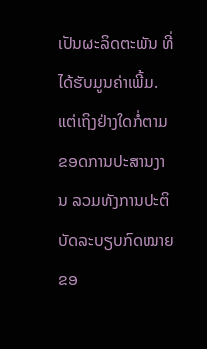ເປັນຜະລິດຕະພັນ ທີ່ໄດ້ຮັບມູນຄ່າເພີ້ມ. ແຕ່ເຖິງຢ່າງໃດກໍ່ຕາມ ຂອດການປະສານງານ ລວມທັງການປະຕິບັດລະບຽບກົດໝາຍ ຂອ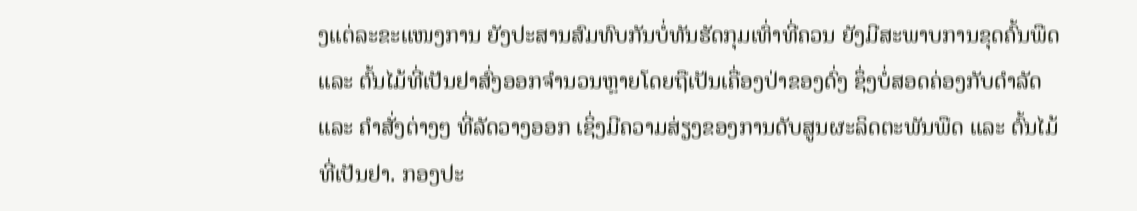ງແຕ່ລະຂະແໜງການ ຍັງປະສານສົມທົບກັນບໍ່ທັນຮັດກຸມເທົ່າທີ່ຄວນ ຍັງມີສະພາບການຂຸດຄົ້ນພືດ ແລະ ຕົ້ນໄມ້ທີ່ເປັນຢາສົ່ງອອກຈໍານວນຫຼາຍໂດຍຖືເປັນເຄື່ອງປ່າຂອງດົ່ງ ຊຶ່ງບໍ່ສອດຄ່ອງກັບດໍາລັດ ແລະ ຄໍາສັ່ງຕ່າງໆ ທີ່ລັດວາງອອກ ເຊິ່ງມີຄວາມສ່ຽງຂອງການດັບສູນຜະລິດຕະພັນພືດ ແລະ ຕົ້ນໄມ້ທີ່ເປັນຢາ. ກອງປະ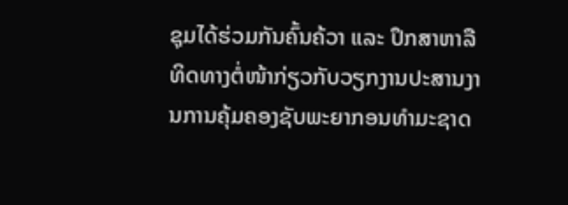ຊຸມໄດ້ຮ່ວມກັນຄົ້ນຄ້ວາ ແລະ ປຶກສາຫາລືທິດທາງຕໍ່ໜ້າກ່ຽວກັບວຽກງານປະສານງານການຄຸ້ມຄອງຊັບພະຍາກອນທໍາມະຊາດ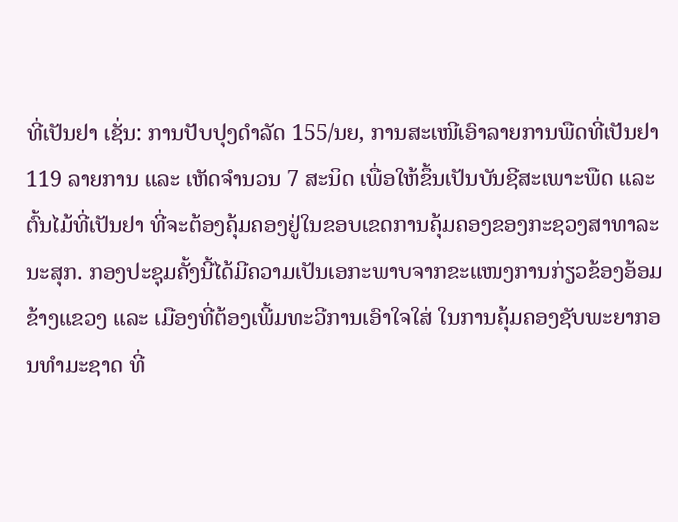ທີ່ເປັນຢາ ເຊັ່ນ: ການປັບປຸງດຳລັດ 155/ນຍ, ການສະເໜີເອົາລາຍການພືດທີ່ເປັນຢາ 119 ລາຍການ ແລະ ເຫັດຈໍານວນ 7 ສະນິດ ເພື່ອໃຫ້ຂຶ້ນເປັນບັນຊີສະເພາະພືດ ແລະ ຕົ້ນໄມ້ທີ່ເປັນຢາ ທີ່ຈະຕ້ອງຄຸ້ມຄອງຢູ່ໃນຂອບເຂດການຄຸ້ມຄອງຂອງກະຊວງສາທາລະນະສຸກ. ກອງປະຊຸມຄັ້ງນີ້ໄດ້ມີຄວາມເປັນເອກະພາບຈາກຂະແໜງການກ່ຽວຂ້ອງອ້ອມຂ້າງແຂວງ ແລະ ເມືອງທີ່ຕ້ອງເພີ້ມທະວີການເອົາໃຈໃສ່ ໃນການຄຸ້ມຄອງຊັບພະຍາກອນທໍາມະຊາດ ທີ່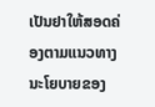ເປັນຢາໃຫ້ສອດຄ່ອງຕາມແນວທາງນະໂຍບາຍຂອງ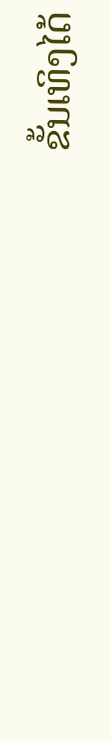ຂັ້ນເທິງໄດ້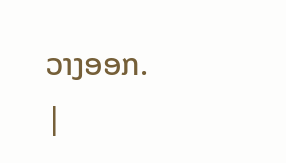ວາງອອກ.
|